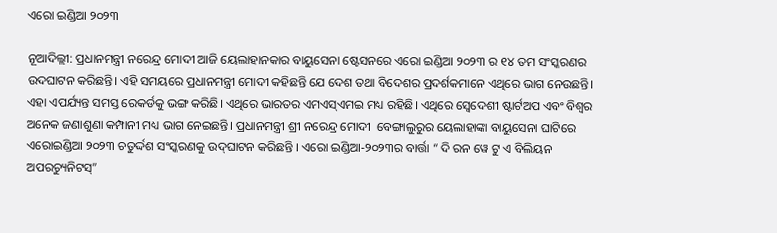ଏରୋ ଇଣ୍ଡିଆ ୨୦୨୩

ନୂଆଦିଲ୍ଲୀ: ପ୍ରଧାନମନ୍ତ୍ରୀ ନରେନ୍ଦ୍ର ମୋଦୀ ଆଜି ୟେଲାହାନକାର ବାୟୁସେନା ଷ୍ଟେସନରେ ଏରୋ ଇଣ୍ଡିଆ ୨୦୨୩ ର ୧୪ ତମ ସଂସ୍କରଣର ଉଦଘାଟନ କରିଛନ୍ତି। ଏହି ସମୟରେ ପ୍ରଧାନମନ୍ତ୍ରୀ ମୋଦୀ କହିଛନ୍ତି ଯେ ଦେଶ ତଥା ବିଦେଶର ପ୍ରଦର୍ଶକମାନେ ଏଥିରେ ଭାଗ ନେଉଛନ୍ତି। ଏହା ଏପର୍ଯ୍ୟନ୍ତ ସମସ୍ତ ରେକର୍ଡକୁ ଭଙ୍ଗ କରିଛି। ଏଥିରେ ଭାରତର ଏମଏସ୍‌ଏମଇ ମଧ୍ୟ ରହିଛି। ଏଥିରେ ସ୍ୱେଦେଶୀ ଷ୍ଟାର୍ଟଅପ ଏବଂ ବିଶ୍ୱର ଅନେକ ଜଣାଶୁଣା କମ୍ପାନୀ ମଧ୍ୟ ଭାଗ ନେଇଛନ୍ତି। ପ୍ରଧାନମନ୍ତ୍ରୀ ଶ୍ରୀ ନରେନ୍ଦ୍ର ମୋଦୀ  ବେଙ୍ଗାଲୁରୁର ୟେଲାହାଙ୍କା ବାୟୁସେନା ଘାଟିରେ ଏରୋଇଣ୍ଡିଆ ୨୦୨୩ ଚତୁର୍ଦ୍ଦଶ ସଂସ୍କରଣକୁ ଉଦ୍‌ଘାଟନ କରିଛନ୍ତି । ଏରୋ ଇଣ୍ଡିଆ-୨୦୨୩ର ବାର୍ତ୍ତା “ ଦି ରନ ୱେ ଟୁ ଏ ବିଲିୟନ ଅପରଚ୍ୟୁନିଟସ୍‌”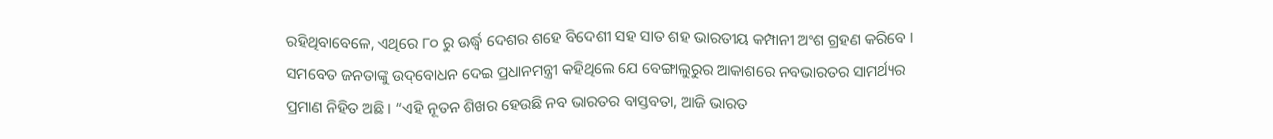ରହିଥିବାବେଳେ, ଏଥିରେ ୮୦ ରୁ ଊର୍ଦ୍ଧ୍ୱ ଦେଶର ଶହେ ବିଦେଶୀ ସହ ସାତ ଶହ ଭାରତୀୟ କମ୍ପାନୀ ଅଂଶ ଗ୍ରହଣ କରିବେ । ସମବେତ ଜନତାଙ୍କୁ ଉଦ୍‌ବୋଧନ ଦେଇ ପ୍ରଧାନମନ୍ତ୍ରୀ କହିଥିଲେ ଯେ ବେଙ୍ଗାଲୁରୁର ଆକାଶରେ ନବଭାରତର ସାମର୍ଥ୍ୟର ପ୍ରମାଣ ନିହିତ ଅଛି । “ଏହି ନୂତନ ଶିଖର ହେଉଛି ନବ ଭାରତର ବାସ୍ତବତା, ଆଜି ଭାରତ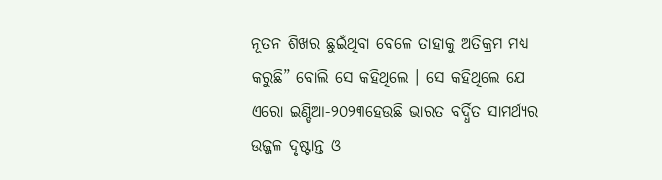ନୂତନ ଶିଖର ଛୁଇଁଥିବା ବେଳେ ତାହାକୁ ଅତିକ୍ରମ ମଧ୍ୟ କରୁଛି” ବୋଲି ସେ କହିଥିଲେ । ସେ କହିଥିଲେ ଯେ ଏରୋ ଇଣ୍ଡିଆ-୨୦୨୩ହେଉଛି ଭାରତ ବର୍ଦ୍ଧିତ ସାମର୍ଥ୍ୟର ଉଜ୍ଜଳ ଦୃଷ୍ଟାନ୍ତ ଓ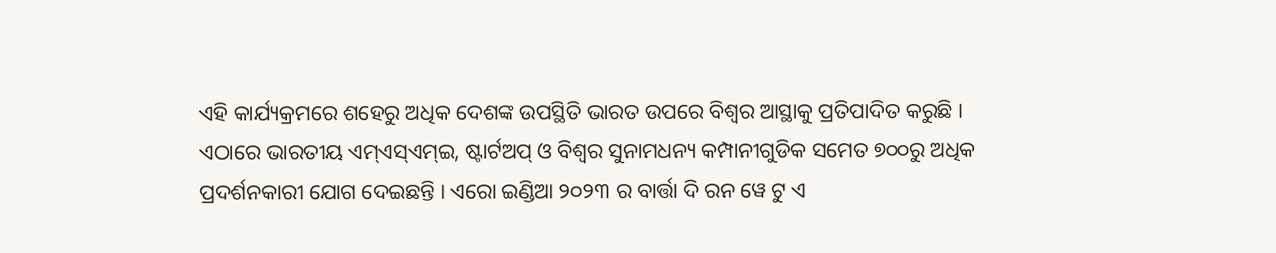ଏହି କାର୍ଯ୍ୟକ୍ରମରେ ଶହେରୁ ଅଧିକ ଦେଶଙ୍କ ଉପସ୍ଥିତି ଭାରତ ଉପରେ ବିଶ୍ୱର ଆସ୍ଥାକୁ ପ୍ରତିପାଦିତ କରୁଛି ।
ଏଠାରେ ଭାରତୀୟ ଏମ୍‌ଏସ୍‌ଏମ୍‌ଇ, ଷ୍ଟାର୍ଟଅପ୍ ଓ ବିଶ୍ୱର ସୁନାମଧନ୍ୟ କମ୍ପାନୀଗୁଡିକ ସମେତ ୭୦୦ରୁ ଅଧିକ ପ୍ରଦର୍ଶନକାରୀ ଯୋଗ ଦେଇଛନ୍ତି । ଏରୋ ଇଣ୍ଡିଆ ୨୦୨୩ ର ବାର୍ତ୍ତା ଦି ରନ ୱେ ଟୁ ଏ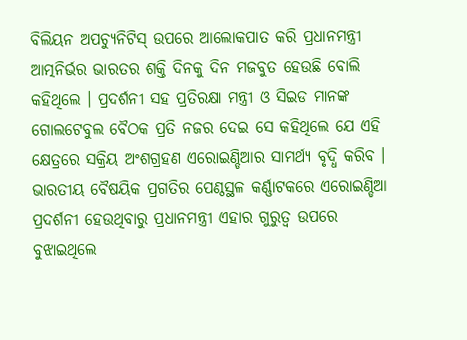ବିଲିୟନ ଅପଚ୍ୟୁନିଟିସ୍ ଉପରେ ଆଲୋକପାତ କରି ପ୍ରଧାନମନ୍ତ୍ରୀ ଆତ୍ମନିର୍ଭର ଭାରତର ଶକ୍ତି ଦିନକୁ ଦିନ ମଜବୁତ ହେଉଛି ବୋଲି କହିଥିଲେ । ପ୍ରଦର୍ଶନୀ ସହ ପ୍ରତିରକ୍ଷା ମନ୍ତ୍ରୀ ଓ ସିଇଡ ମାନଙ୍କ ଗୋଲଟେବୁଲ ବୈଠକ ପ୍ରତି ନଜର ଦେଇ ସେ କହିଥିଲେ ଯେ ଏହି କ୍ଷେତ୍ରରେ ସକ୍ରିୟ ଅଂଶଗ୍ରହଣ ଏରୋଇଣ୍ଡିଆର ସାମର୍ଥ୍ୟ ବୃଦ୍ଧି କରିବ । ଭାରତୀୟ ବୈଷୟିକ ପ୍ରଗତିର ପେଣ୍ଠସ୍ଥଳ କର୍ଣ୍ଣାଟକରେ ଏରୋଇଣ୍ଡିଆ ପ୍ରଦର୍ଶନୀ ହେଉଥିବାରୁ ପ୍ରଧାନମନ୍ତ୍ରୀ ଏହାର ଗୁରୁତ୍ୱ ଉପରେ ବୁଝାଇଥିଲେ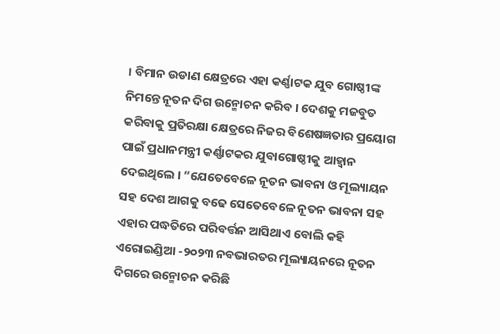। ବିମାନ ଉଡାଣ କ୍ଷେତ୍ରରେ ଏହା କର୍ଣ୍ଣାଟକ ଯୁବ ଗୋଷ୍ଠୀଙ୍କ ନିମନ୍ତେ ନୂତନ ଦିଗ ଉନ୍ମୋଚନ କରିବ । ଦେଶକୁ ମଜବୁତ କରିବାକୁ ପ୍ରତିରକ୍ଷା କ୍ଷେତ୍ରରେ ନିଜର ବିଶେଷଜ୍ଞତାର ପ୍ରୟୋଗ ପାଇଁ ପ୍ରଧାନମନ୍ତ୍ରୀ କର୍ଣ୍ଣାଟକର ଯୁବାଗୋଷ୍ଠୀକୁ ଆହ୍ୱାନ ଦେଇଥିଲେ । “ଯେତେବେଳେ ନୂତନ ଭାବନା ଓ ମୂଲ୍ୟାୟନ ସହ ଦେଶ ଆଗକୁ ବଢେ ସେତେବେଳେ ନୂତନ ଭାବନା ସହ ଏହାର ପଦ୍ଧତିରେ ପରିବର୍ତ୍ତନ ଆସିଥାଏ ବୋଲି କହି ଏରୋଇଣ୍ଡିଆ -୨୦୨୩ ନବଭାରତର ମୂଲ୍ୟାୟନରେ ନୂତନ ଦିଗରେ ଉନ୍ମୋଚନ କରିଛି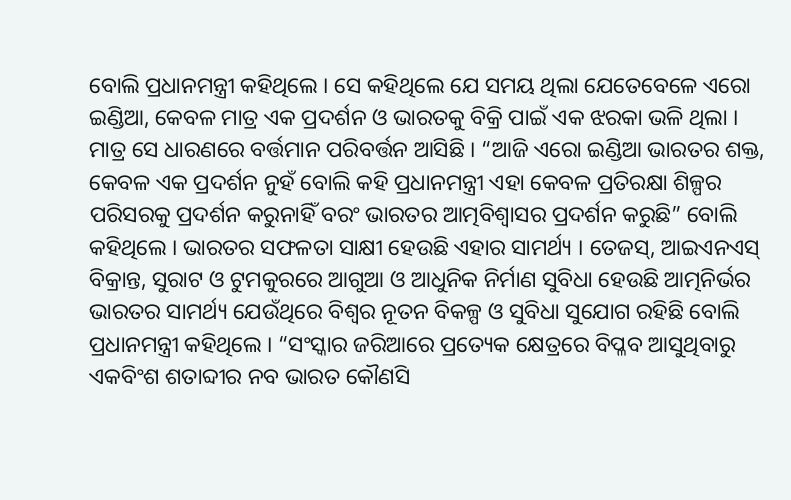ବୋଲି ପ୍ରଧାନମନ୍ତ୍ରୀ କହିଥିଲେ । ସେ କହିଥିଲେ ଯେ ସମୟ ଥିଲା ଯେତେବେଳେ ଏରୋ ଇଣ୍ଡିଆ, କେବଳ ମାତ୍ର ଏକ ପ୍ରଦର୍ଶନ ଓ ଭାରତକୁ ବିକ୍ରି ପାଇଁ ଏକ ଝରକା ଭଳି ଥିଲା । ମାତ୍ର ସେ ଧାରଣରେ ବର୍ତ୍ତମାନ ପରିବର୍ତ୍ତନ ଆସିଛି । “ଆଜି ଏରୋ ଇଣ୍ଡିଆ ଭାରତର ଶକ୍ତ, କେବଳ ଏକ ପ୍ରଦର୍ଶନ ନୁହଁ ବୋଲି କହି ପ୍ରଧାନମନ୍ତ୍ରୀ ଏହା କେବଳ ପ୍ରତିରକ୍ଷା ଶିଳ୍ପର ପରିସରକୁ ପ୍ରଦର୍ଶନ କରୁନାହିଁ ବରଂ ଭାରତର ଆତ୍ମବିଶ୍ୱାସର ପ୍ରଦର୍ଶନ କରୁଛି” ବୋଲି କହିଥିଲେ । ଭାରତର ସଫଳତା ସାକ୍ଷୀ ହେଉଛି ଏହାର ସାମର୍ଥ୍ୟ । ତେଜସ୍‌, ଆଇଏନଏସ୍ ବିକ୍ରାନ୍ତ, ସୁରାଟ ଓ ଟୁମକୁରରେ ଆଗୁଆ ଓ ଆଧୁନିକ ନିର୍ମାଣ ସୁବିଧା ହେଉଛି ଆତ୍ମନିର୍ଭର ଭାରତର ସାମର୍ଥ୍ୟ ଯେଉଁଥିରେ ବିଶ୍ୱର ନୂତନ ବିକଳ୍ପ ଓ ସୁବିଧା ସୁଯୋଗ ରହିଛି ବୋଲି ପ୍ରଧାନମନ୍ତ୍ରୀ କହିଥିଲେ । “ସଂସ୍କାର ଜରିଆରେ ପ୍ରତ୍ୟେକ କ୍ଷେତ୍ରରେ ବିପ୍ଳବ ଆସୁଥିବାରୁ ଏକବିଂଶ ଶତାବ୍ଦୀର ନବ ଭାରତ କୌଣସି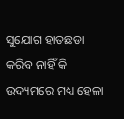ସୁଯୋଗ ହାତଛଡା କରିବ ନାହିଁ କି ଉଦ୍ୟମରେ ମଧ୍ୟ ହେଳା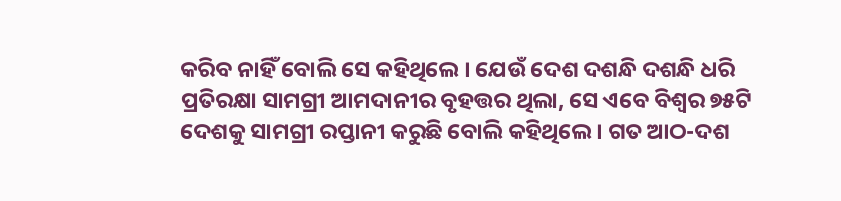କରିବ ନାହିଁ ବୋଲି ସେ କହିଥିଲେ । ଯେଉଁ ଦେଶ ଦଶନ୍ଧି ଦଶନ୍ଧି ଧରି ପ୍ରତିରକ୍ଷା ସାମଗ୍ରୀ ଆମଦାନୀର ବୃହତ୍ତର ଥିଲା, ସେ ଏବେ ବିଶ୍ୱର ୭୫ଟି ଦେଶକୁ ସାମଗ୍ରୀ ରପ୍ତାନୀ କରୁଛି ବୋଲି କହିଥିଲେ । ଗତ ଆଠ-ଦଶ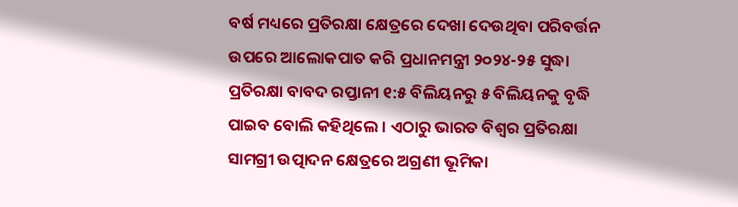ବର୍ଷ ମଧ୍ୟରେ ପ୍ରତିରକ୍ଷା କ୍ଷେତ୍ରରେ ଦେଖା ଦେଉଥିବା ପରିବର୍ତ୍ତନ ଉପରେ ଆଲୋକପାତ କରି ପ୍ରଧାନମନ୍ତ୍ରୀ ୨୦୨୪-୨୫ ସୁଦ୍ଧା ପ୍ରତିରକ୍ଷା ବାବଦ ରପ୍ତାନୀ ୧:୫ ବିଲିୟନରୁ ୫ ବିଲିୟନକୁ ବୃଦ୍ଧି ପାଇବ ବୋଲି କହିଥିଲେ । ଏଠାରୁ ଭାରତ ବିଶ୍ୱର ପ୍ରତିରକ୍ଷା ସାମଗ୍ରୀ ଉତ୍ପାଦନ କ୍ଷେତ୍ରରେ ଅଗ୍ରଣୀ ଭୂମିକା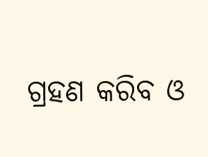ଗ୍ରହଣ କରିବ ଓ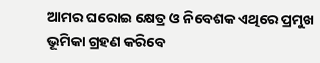ଆମର ଘରୋଇ କ୍ଷେତ୍ର ଓ ନିବେଶକ ଏଥିରେ ପ୍ରମୁଖ ଭୂମିକା ଗ୍ରହଣ କରିବେ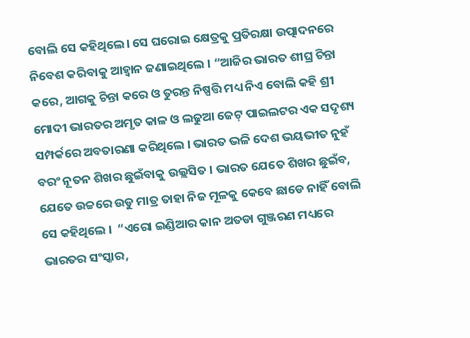ବୋଲି ସେ କହିଥିଲେ। ସେ ଘରୋଇ କ୍ଷେତ୍ରକୁ ପ୍ରତିରକ୍ଷା ଉତ୍ପାଦନରେ ନିବେଶ କରିବାକୁ ଆହ୍ୱାନ ଜଣାଇଥିଲେ । “ଆଜିର ଭାରତ ଶୀଘ୍ର ଚିନ୍ତା କରେ, ଆଗକୁ ଚିନ୍ତା କରେ ଓ ତୁରନ୍ତ ନିଷ୍ପତ୍ତି ମଧ୍ୟ ନିଏ ବୋଲି କହି ଶ୍ରୀ ମୋଦୀ ଭାରତର ଅମୃତ କାଳ ଓ ଲଢୁଆ ଜେଟ୍ ପାଇଲଟର ଏକ ସଦୃଶ୍ୟ ସମ୍ପର୍କରେ ଅବତାରଣା କରିଥିଲେ । ଭାରତ ଭଳି ଦେଶ ଭୟଭୀତ ନୁହଁ ବରଂ ନୂତନ ଶିଖର ଛୁଇଁବାକୁ ଉଲ୍ଲସିତ । ଭାରତ ଯେତେ ଶିଖର ଛୁଇଁବ, ଯେତେ ଉଚ୍ଚରେ ଉଡୁ ମାତ୍ର ତାହା ନିଜ ମୂଳକୁ କେବେ ଛାଡେ ନାହିଁ ବୋଲି ସେ କହିଥିଲେ ।  “ଏରୋ ଇଣ୍ଡିଆର କାନ ଅତଡା ଗୁଞ୍ଜରଣ ମଧ୍ୟରେ ଭାରତର ସଂସ୍କାର,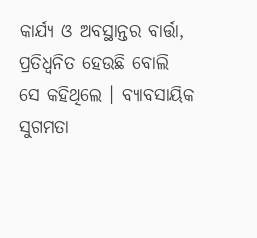କାର୍ଯ୍ୟ ଓ ଅବସ୍ଥାନ୍ତର ବାର୍ତ୍ତା, ପ୍ରତିଧ୍ୱନିତ ହେଉଛି ବୋଲି ସେ କହିଥିଲେ । ବ୍ୟାବସାୟିକ ସୁଗମତା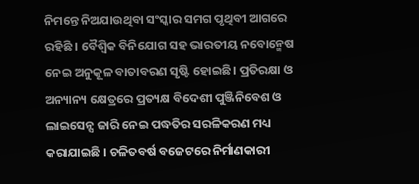ନିମନ୍ତେ ନିଅଯାଉଥିବା ସଂସ୍କାର ସମଗ ପୃଥିବୀ ଆଗରେ ରହିଛି । ବୈଶ୍ୱିକ ବିନିଯୋଗ ସହ ଭାରତୀୟ ନବୋନ୍ମେଷ ନେଇ ଅନୁକୂଳ ବାତାବରଣ ସୃଷ୍ଟି ହୋଇଛି। ପ୍ରତିରକ୍ଷା ଓ ଅନ୍ୟାନ୍ୟ କ୍ଷେତ୍ରରେ ପ୍ରତ୍ୟକ୍ଷ ବିଦେଶୀ ପୁଞ୍ଜିନିବେଶ ଓ ଲାଇସେନ୍ସ ଜାରି ନେଇ ପଦ୍ଧତିର ସରଳିକରଣ ମଧ୍ୟ କରାଯାଇଛି । ଚଳିତବର୍ଷ ବଜେଟରେ ନିର୍ମାଣକାରୀ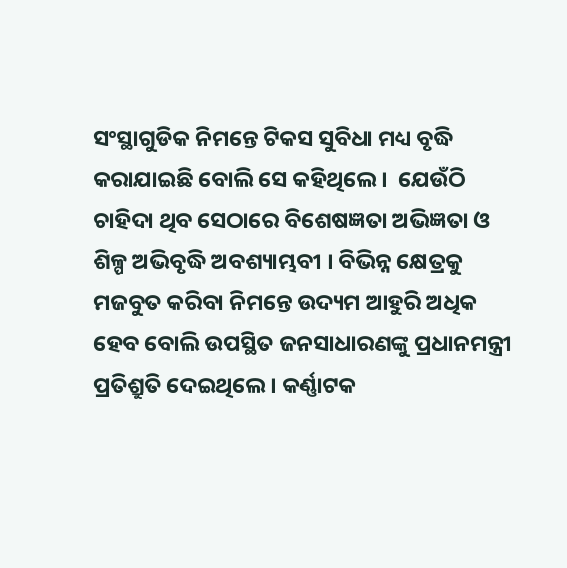ସଂସ୍ଥାଗୁଡିକ ନିମନ୍ତେ ଟିକସ ସୁବିଧା ମଧ୍ୟ ବୃଦ୍ଧି କରାଯାଇଛି ବୋଲି ସେ କହିଥିଲେ ।  ଯେଉଁଠି ଚାହିଦା ଥିବ ସେଠାରେ ବିଶେଷଜ୍ଞତା ଅଭିଜ୍ଞତା ଓ ଶିଳ୍ପ ଅଭିବୃଦ୍ଧି ଅବଶ୍ୟାମ୍ଭବୀ । ବିଭିନ୍ନ କ୍ଷେତ୍ରକୁ ମଜବୁତ କରିବା ନିମନ୍ତେ ଉଦ୍ୟମ ଆହୁରି ଅଧିକ ହେବ ବୋଲି ଉପସ୍ଥିତ ଜନସାଧାରଣଙ୍କୁ ପ୍ରଧାନମନ୍ତ୍ରୀ ପ୍ରତିଶ୍ରୁତି ଦେଇଥିଲେ । କର୍ଣ୍ଣାଟକ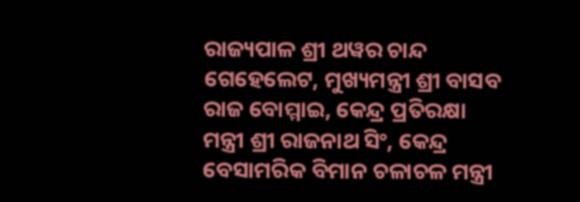ରାଜ୍ୟପାଳ ଶ୍ରୀ ଥୱର ଚାନ୍ଦ ଗେହେଲେଟ, ମୁଖ୍ୟମନ୍ତ୍ରୀ ଶ୍ରୀ ବାସବ ରାଜ ବୋମ୍ମାଇ, କେନ୍ଦ୍ର ପ୍ରତିରକ୍ଷା ମନ୍ତ୍ରୀ ଶ୍ରୀ ରାଜନାଥ ସିଂ, କେନ୍ଦ୍ର ବେସାମରିକ ବିମାନ ଚଳାଚଳ ମନ୍ତ୍ରୀ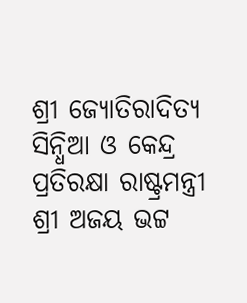ଶ୍ରୀ ଜ୍ୟୋତିରାଦିତ୍ୟ ସିନ୍ଧିଆ ଓ କେନ୍ଦ୍ର ପ୍ରତିରକ୍ଷା ରାଷ୍ଟ୍ରମନ୍ତ୍ରୀ ଶ୍ରୀ ଅଜୟ ଭଟ୍ଟ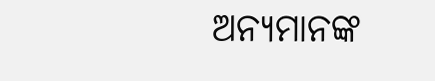ଅନ୍ୟମାନଙ୍କ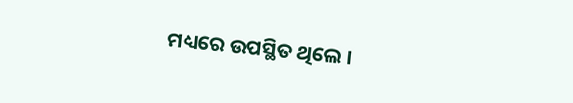ମଧ୍ୟରେ ଉପସ୍ଥିତ ଥିଲେ ।